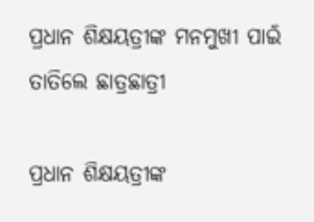ପ୍ରଧାନ ଶିକ୍ଷୟତ୍ରୀଙ୍କ ମନମୁଖୀ ପାଇଁ ତାତିଲେ ଛାତ୍ରଛାତ୍ରୀ

ପ୍ରଧାନ ଶିକ୍ଷୟତ୍ରୀଙ୍କ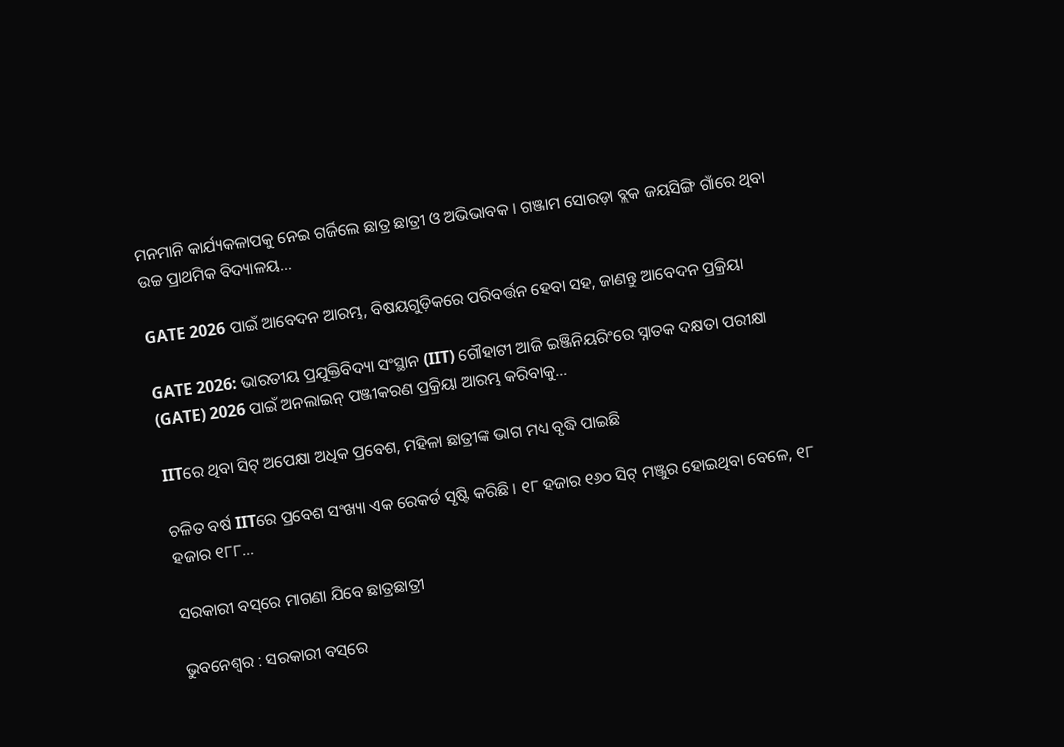ମନମାନି କାର୍ଯ୍ୟକଳାପକୁ ନେଇ ଗର୍ଜିଲେ ଛାତ୍ର ଛାତ୍ରୀ ଓ ଅଭିଭାବକ । ଗଞ୍ଜାମ ସୋରଡ଼ା ବ୍ଲକ ଜୟସିଙ୍ଗି ଗାଁରେ ଥିବା ଉଚ୍ଚ ପ୍ରାଥମିକ ବିଦ୍ୟାଳୟ…

GATE 2026 ପାଇଁ ଆବେଦନ ଆରମ୍ଭ, ବିଷୟଗୁଡ଼ିକରେ ପରିବର୍ତ୍ତନ ହେବା ସହ, ଜାଣନ୍ତୁ ଆବେଦନ ପ୍ରକ୍ରିୟା

GATE 2026: ଭାରତୀୟ ପ୍ରଯୁକ୍ତିବିଦ୍ୟା ସଂସ୍ଥାନ (IIT) ଗୌହାଟୀ ଆଜି ଇଞ୍ଜିନିୟରିଂରେ ସ୍ନାତକ ଦକ୍ଷତା ପରୀକ୍ଷା (GATE) 2026 ପାଇଁ ଅନଲାଇନ୍ ପଞ୍ଜୀକରଣ ପ୍ରକ୍ରିୟା ଆରମ୍ଭ କରିବାକୁ…

IITରେ ଥିବା ସିଟ୍ ଅପେକ୍ଷା ଅଧିକ ପ୍ରବେଶ, ମହିଳା ଛାତ୍ରୀଙ୍କ ଭାଗ ମଧ୍ୟ ବୃଦ୍ଧି ପାଇଛି

ଚଳିତ ବର୍ଷ IITରେ ପ୍ରବେଶ ସଂଖ୍ୟା ଏକ ରେକର୍ଡ ସୃଷ୍ଟି କରିଛି । ୧୮ ହଜାର ୧୬୦ ସିଟ୍ ମଞ୍ଜୁର ହୋଇଥିବା ବେଳେ, ୧୮ ହଜାର ୧୮୮…

ସରକାରୀ ବସ୍‌ରେ ମାଗଣା ଯିବେ ଛାତ୍ରଛାତ୍ରୀ

ଭୁବନେଶ୍ୱର : ସରକାରୀ ବସ୍‌ରେ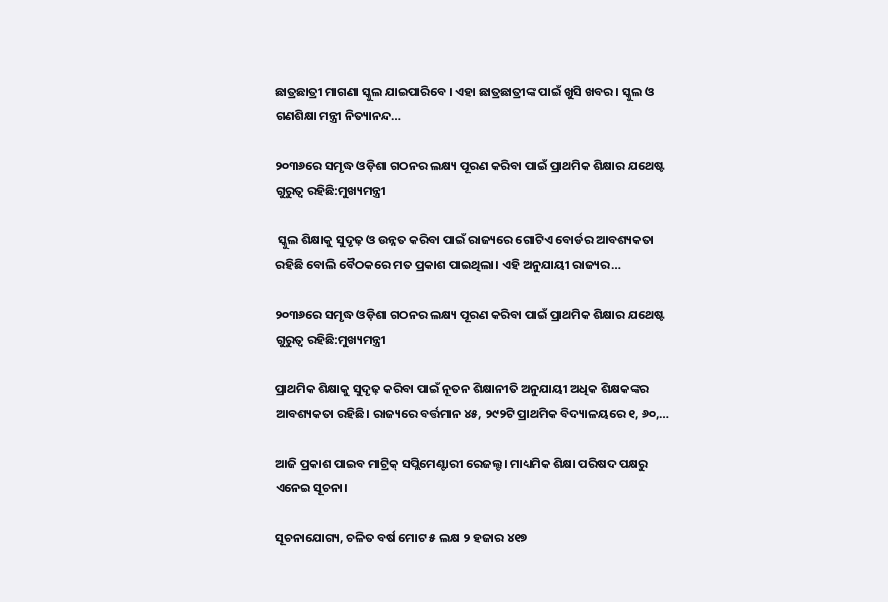ଛାତ୍ରଛାତ୍ରୀ ମାଗଣା ସ୍କୁଲ ଯାଇପାରିବେ । ଏହା ଛାତ୍ରଛାତ୍ରୀଙ୍କ ପାଇଁ ଖୁସି ଖବର । ସ୍କୁଲ ଓ ଗଣଶିକ୍ଷା ମନ୍ତ୍ରୀ ନିତ୍ୟାନନ୍ଦ…

୨୦୩୬ରେ ସମୃଦ୍ଧ ଓଡ଼ିଶା ଗଠନର ଲକ୍ଷ୍ୟ ପୂରଣ କରିବା ପାଇଁ ପ୍ରାଥମିକ ଶିକ୍ଷାର ଯଥେଷ୍ଟ ଗୁରୁତ୍ୱ ରହିଛି:ମୁଖ୍ୟମନ୍ତ୍ରୀ

 ସ୍କୁଲ ଶିକ୍ଷାକୁ ସୁଦୃଢ଼ ଓ ଉନ୍ନତ କରିବା ପାଇଁ ରାଜ୍ୟରେ ଗୋଟିଏ ବୋର୍ଡର ଆବଶ୍ୟକତା ରହିଛି ବୋଲି ବୈଠକରେ ମତ ପ୍ରକାଶ ପାଇଥିଲା। ଏହି ଅନୁଯାୟୀ ରାଜ୍ୟର…

୨୦୩୬ରେ ସମୃଦ୍ଧ ଓଡ଼ିଶା ଗଠନର ଲକ୍ଷ୍ୟ ପୂରଣ କରିବା ପାଇଁ ପ୍ରାଥମିକ ଶିକ୍ଷାର ଯଥେଷ୍ଟ ଗୁରୁତ୍ୱ ରହିଛି:ମୁଖ୍ୟମନ୍ତ୍ରୀ

ପ୍ରାଥମିକ ଶିକ୍ଷାକୁ ସୁଦୃଢ଼ କରିବା ପାଇଁ ନୂତନ ଶିକ୍ଷାନୀତି ଅନୁଯାୟୀ ଅଧିକ ଶିକ୍ଷକଙ୍କର ଆବଶ୍ୟକତା ରହିଛି। ରାଜ୍ୟରେ ବର୍ତ୍ତମାନ ୪୫, ୨୯୨ଟି ପ୍ରାଥମିକ ବିଦ୍ୟାଳୟରେ ୧, ୬୦,…

ଆଜି ପ୍ରକାଶ ପାଇବ ମାଟ୍ରିକ୍ ସପ୍ଲିମେଣ୍ଟାରୀ ରେଜଲ୍ଟ। ମାଧ୍ୟମିକ ଶିକ୍ଷା ପରିଷଦ ପକ୍ଷରୁ ଏନେଇ ସୂଚନା।

ସୂଚନାଯୋଗ୍ୟ, ଚଳିତ ବର୍ଷ ମୋଟ ୫ ଲକ୍ଷ ୨ ହଜାର ୪୧୭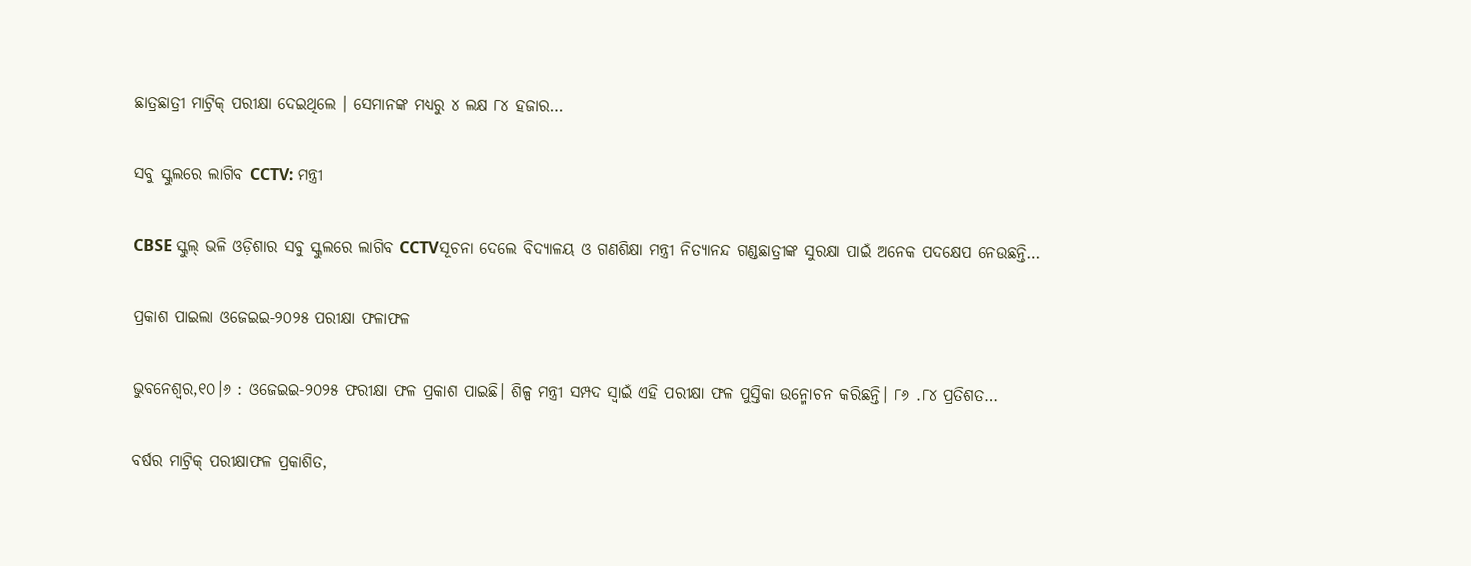ଛାତ୍ରଛାତ୍ରୀ ମାଟ୍ରିକ୍ ପରୀକ୍ଷା ଦେଇଥିଲେ । ସେମାନଙ୍କ ମଧ୍ୟରୁ ୪ ଲକ୍ଷ ୮୪ ହଜାର…

ସବୁ ସ୍କୁଲରେ ଲାଗିବ CCTV: ମନ୍ତ୍ରୀ

CBSE ସ୍କୁଲ୍ ଭଳି ଓଡ଼ିଶାର ସବୁ ସ୍କୁଲରେ ଲାଗିବ CCTVସୂଚନା ଦେଲେ ବିଦ୍ୟାଳୟ ଓ ଗଣଶିକ୍ଷା ମନ୍ତ୍ରୀ ନିତ୍ୟାନନ୍ଦ ଗଣ୍ଡଛାତ୍ରୀଙ୍କ ସୁରକ୍ଷା ପାଇଁ ଅନେକ ପଦକ୍ଷେପ ନେଉଛନ୍ତି…

ପ୍ରକାଶ ପାଇଲା ଓଜେଇଇ-୨୦୨୫ ପରୀକ୍ଷା ଫଳାଫଳ

ଭୁବନେଶ୍ବର,୧୦।୬ : ଓଜେଇଇ-୨୦୨୫ ଫରୀକ୍ଷା ଫଳ ପ୍ରକାଶ ପାଇଛି। ଶିଳ୍ପ ମନ୍ତ୍ରୀ ସମ୍ପଦ ସ୍ବାଇଁ ଏହି ପରୀକ୍ଷା ଫଳ ପୁସ୍ତିକା ଉନ୍ମୋଚନ କରିଛନ୍ତି। ୮୬ .୮୪ ପ୍ରତିଶତ…

ବର୍ଷର ମାଟ୍ରିକ୍ ପରୀକ୍ଷାଫଳ ପ୍ରକାଶିତ,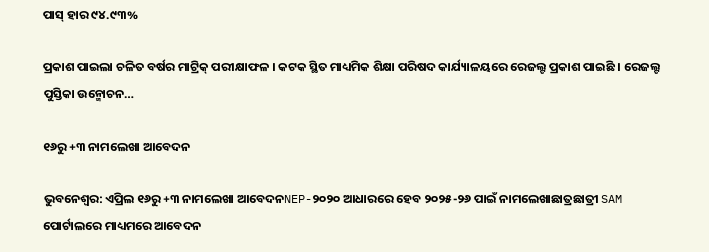ପାସ୍‌ ହାର ୯୪.୯୩%

ପ୍ରକାଶ ପାଇଲା ଚଳିତ ବର୍ଷର ମାଟ୍ରିକ୍ ପରୀକ୍ଷାଫଳ । କଟକ ସ୍ଥିତ ମାଧ୍ୟମିକ ଶିକ୍ଷା ପରିଷଦ କାର୍ଯ୍ୟାଳୟରେ ରେଜଲ୍ଟ ପ୍ରକାଶ ପାଇଛି । ରେଜଲ୍ଟ ପୁସ୍ତିକା ଉନ୍ମୋଚନ…

୧୬ରୁ +୩ ନାମଲେଖା ଆବେଦନ

ଭୁବନେଶ୍ୱର: ଏପ୍ରିଲ ୧୬ରୁ +୩ ନାମଲେଖା ଆବେଦନNEP-୨୦୨୦ ଆଧାରରେ ହେବ ୨୦୨୫-୨୬ ପାଇଁ ନାମଲେଖାଛାତ୍ରଛାତ୍ରୀ SAM ପୋର୍ଟାଲରେ ମାଧ୍ୟମରେ ଆବେଦନ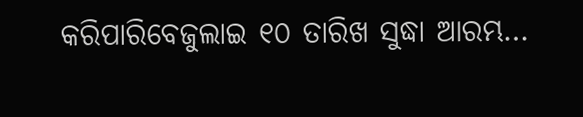କରିପାରିବେଜୁଲାଇ ୧୦ ତାରିଖ ସୁଦ୍ଧା ଆରମ୍ଭ…